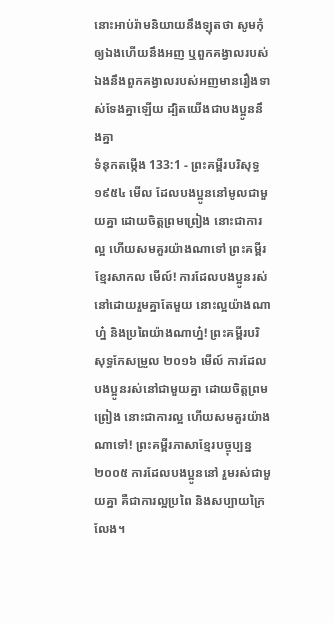នោះអាប់រ៉ាមនិយាយនឹងឡុតថា សូមកុំឲ្យឯងហើយនឹងអញ ឬពួកគង្វាលរបស់ឯងនឹងពួកគង្វាលរបស់អញមានរឿងទាស់ទែងគ្នាឡើយ ដ្បិតយើងជាបងប្អូននឹងគ្នា
ទំនុកតម្កើង 133:1 - ព្រះគម្ពីរបរិសុទ្ធ ១៩៥៤ មើល ដែលបងប្អូននៅមូលជាមួយគ្នា ដោយចិត្តព្រមព្រៀង នោះជាការល្អ ហើយសមគួរយ៉ាងណាទៅ ព្រះគម្ពីរខ្មែរសាកល មើល៍! ការដែលបងប្អូនរស់នៅដោយរួមគ្នាតែមួយ នោះល្អយ៉ាងណាហ្ន៎ និងប្រពៃយ៉ាងណាហ្ន៎! ព្រះគម្ពីរបរិសុទ្ធកែសម្រួល ២០១៦ មើល៍ ការដែលបងប្អូនរស់នៅជាមួយគ្នា ដោយចិត្តព្រមព្រៀង នោះជាការល្អ ហើយសមគួរយ៉ាងណាទៅ! ព្រះគម្ពីរភាសាខ្មែរបច្ចុប្បន្ន ២០០៥ ការដែលបងប្អូននៅ រួមរស់ជាមួយគ្នា គឺជាការល្អប្រពៃ និងសប្បាយក្រៃលែង។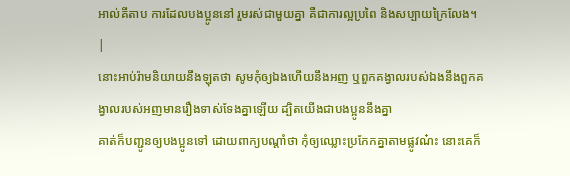អាល់គីតាប ការដែលបងប្អូននៅ រួមរស់ជាមួយគ្នា គឺជាការល្អប្រពៃ និងសប្បាយក្រៃលែង។ |
នោះអាប់រ៉ាមនិយាយនឹងឡុតថា សូមកុំឲ្យឯងហើយនឹងអញ ឬពួកគង្វាលរបស់ឯងនឹងពួកគង្វាលរបស់អញមានរឿងទាស់ទែងគ្នាឡើយ ដ្បិតយើងជាបងប្អូននឹងគ្នា
គាត់ក៏បញ្ជូនឲ្យបងប្អូនទៅ ដោយពាក្យបណ្តាំថា កុំឲ្យឈ្លោះប្រកែកគ្នាតាមផ្លូវណ៎ះ នោះគេក៏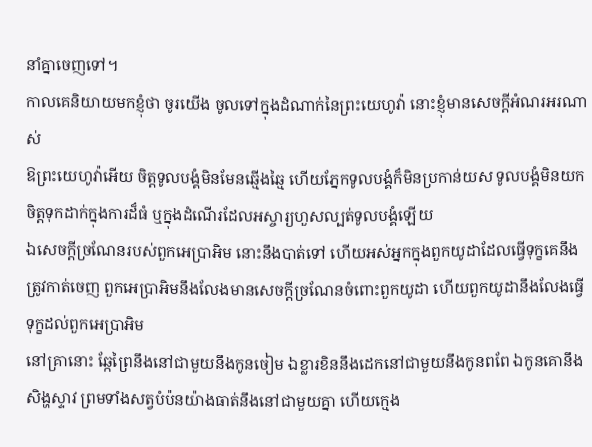នាំគ្នាចេញទៅ។
កាលគេនិយាយមកខ្ញុំថា ចូរយើង ចូលទៅក្នុងដំណាក់នៃព្រះយេហូវ៉ា នោះខ្ញុំមានសេចក្ដីអំណរអរណាស់
ឱព្រះយេហូវ៉ាអើយ ចិត្តទូលបង្គំមិនមែនឆ្មើងឆ្មៃ ហើយភ្នែកទូលបង្គំក៏មិនប្រកាន់យស ទូលបង្គំមិនយកចិត្តទុកដាក់ក្នុងការដ៏ធំ ឬក្នុងដំណើរដែលអស្ចារ្យហួសល្បត់ទូលបង្គំឡើយ
ឯសេចក្ដីច្រណែនរបស់ពួកអេប្រាអិម នោះនឹងបាត់ទៅ ហើយអស់អ្នកក្នុងពួកយូដាដែលធ្វើទុក្ខគេនឹងត្រូវកាត់ចេញ ពួកអេប្រាអិមនឹងលែងមានសេចក្ដីច្រណែនចំពោះពួកយូដា ហើយពួកយូដានឹងលែងធ្វើទុក្ខដល់ពួកអេប្រាអិម
នៅគ្រានោះ ឆ្កែព្រៃនឹងនៅជាមួយនឹងកូនចៀម ឯខ្លារខិននឹងដេកនៅជាមួយនឹងកូនពពែ ឯកូនគោនឹងសិង្ហស្ទាវ ព្រមទាំងសត្វបំប៉នយ៉ាងធាត់នឹងនៅជាមួយគ្នា ហើយក្មេង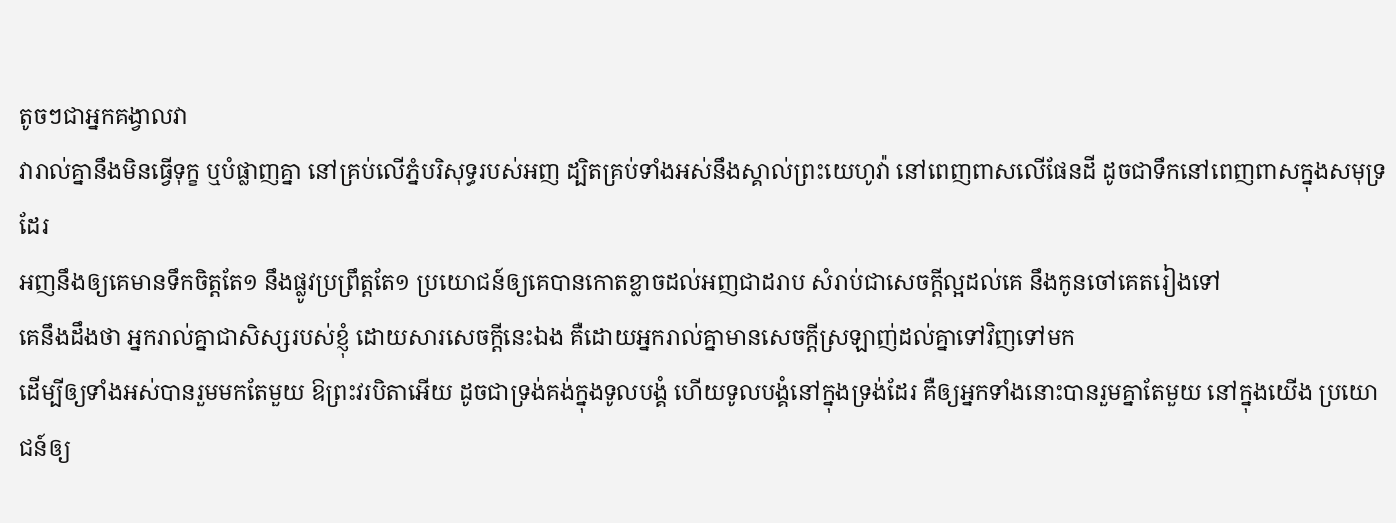តូចៗជាអ្នកគង្វាលវា
វារាល់គ្នានឹងមិនធ្វើទុក្ខ ឬបំផ្លាញគ្នា នៅគ្រប់លើភ្នំបរិសុទ្ធរបស់អញ ដ្បិតគ្រប់ទាំងអស់នឹងស្គាល់ព្រះយេហូវ៉ា នៅពេញពាសលើផែនដី ដូចជាទឹកនៅពេញពាសក្នុងសមុទ្រដែរ
អញនឹងឲ្យគេមានទឹកចិត្តតែ១ នឹងផ្លូវប្រព្រឹត្តតែ១ ប្រយោជន៍ឲ្យគេបានកោតខ្លាចដល់អញជាដរាប សំរាប់ជាសេចក្ដីល្អដល់គេ នឹងកូនចៅគេតរៀងទៅ
គេនឹងដឹងថា អ្នករាល់គ្នាជាសិស្សរបស់ខ្ញុំ ដោយសារសេចក្ដីនេះឯង គឺដោយអ្នករាល់គ្នាមានសេចក្ដីស្រឡាញ់ដល់គ្នាទៅវិញទៅមក
ដើម្បីឲ្យទាំងអស់បានរួមមកតែមួយ ឱព្រះវរបិតាអើយ ដូចជាទ្រង់គង់ក្នុងទូលបង្គំ ហើយទូលបង្គំនៅក្នុងទ្រង់ដែរ គឺឲ្យអ្នកទាំងនោះបានរួមគ្នាតែមួយ នៅក្នុងយើង ប្រយោជន៍ឲ្យ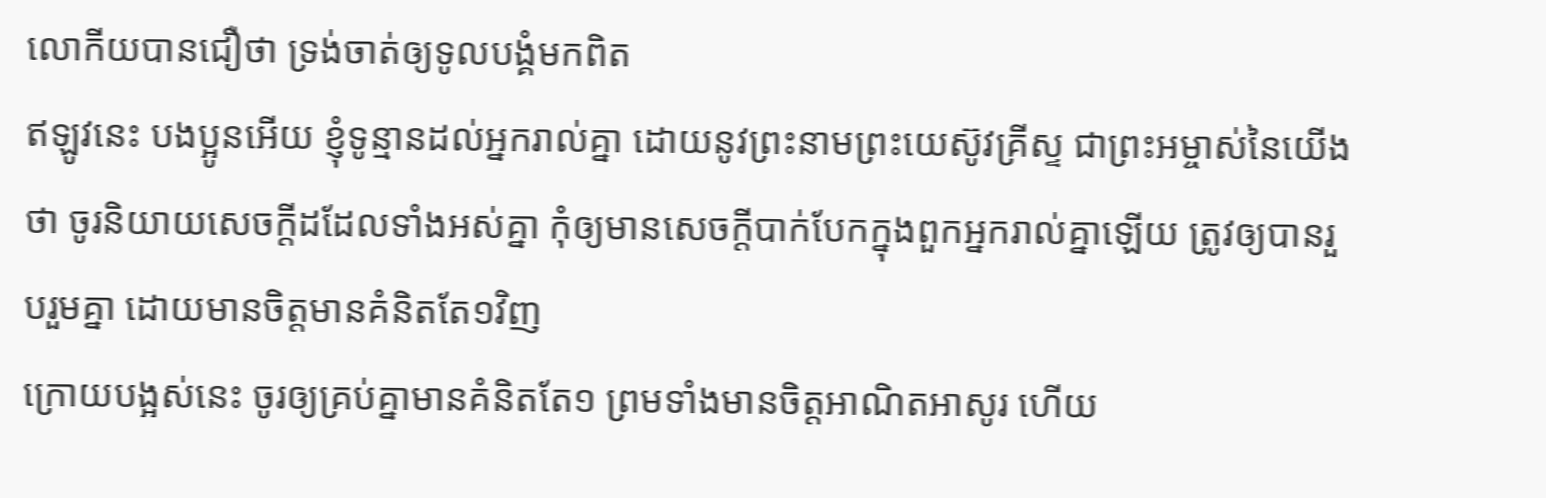លោកីយបានជឿថា ទ្រង់ចាត់ឲ្យទូលបង្គំមកពិត
ឥឡូវនេះ បងប្អូនអើយ ខ្ញុំទូន្មានដល់អ្នករាល់គ្នា ដោយនូវព្រះនាមព្រះយេស៊ូវគ្រីស្ទ ជាព្រះអម្ចាស់នៃយើងថា ចូរនិយាយសេចក្ដីដដែលទាំងអស់គ្នា កុំឲ្យមានសេចក្ដីបាក់បែកក្នុងពួកអ្នករាល់គ្នាឡើយ ត្រូវឲ្យបានរួបរួមគ្នា ដោយមានចិត្តមានគំនិតតែ១វិញ
ក្រោយបង្អស់នេះ ចូរឲ្យគ្រប់គ្នាមានគំនិតតែ១ ព្រមទាំងមានចិត្តអាណិតអាសូរ ហើយ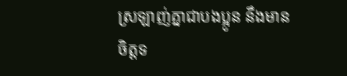ស្រឡាញ់គ្នាជាបងប្អូន នឹងមានចិត្តទ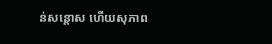ន់សន្តោស ហើយសុភាព